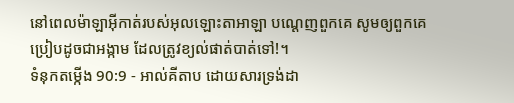នៅពេលម៉ាឡាអ៊ីកាត់របស់អុលឡោះតាអាឡា បណ្ដេញពួកគេ សូមឲ្យពួកគេប្រៀបដូចជាអង្កាម ដែលត្រូវខ្យល់ផាត់បាត់ទៅ!។
ទំនុកតម្កើង 90:9 - អាល់គីតាប ដោយសារទ្រង់ដា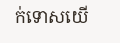ក់ទោសយើ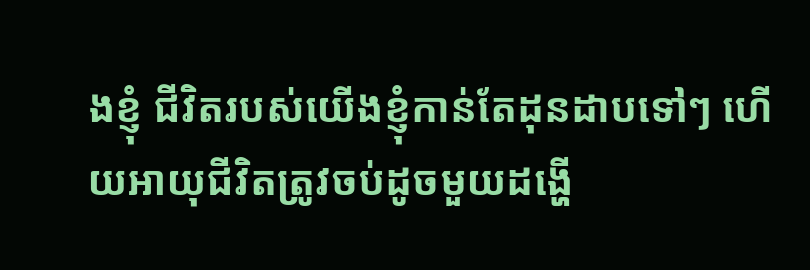ងខ្ញុំ ជីវិតរបស់យើងខ្ញុំកាន់តែដុនដាបទៅៗ ហើយអាយុជីវិតត្រូវចប់ដូចមួយដង្ហើ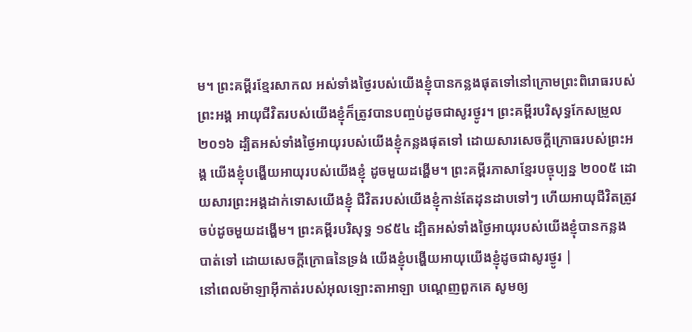ម។ ព្រះគម្ពីរខ្មែរសាកល អស់ទាំងថ្ងៃរបស់យើងខ្ញុំបានកន្លងផុតទៅនៅក្រោមព្រះពិរោធរបស់ព្រះអង្គ អាយុជីវិតរបស់យើងខ្ញុំក៏ត្រូវបានបញ្ចប់ដូចជាសូរថ្ងូរ។ ព្រះគម្ពីរបរិសុទ្ធកែសម្រួល ២០១៦ ដ្បិតអស់ទាំងថ្ងៃអាយុរបស់យើងខ្ញុំកន្លងផុតទៅ ដោយសារសេចក្ដីក្រោធរបស់ព្រះអង្គ យើងខ្ញុំបង្ហើយអាយុរបស់យើងខ្ញុំ ដូចមួយដង្ហើម។ ព្រះគម្ពីរភាសាខ្មែរបច្ចុប្បន្ន ២០០៥ ដោយសារព្រះអង្គដាក់ទោសយើងខ្ញុំ ជីវិតរបស់យើងខ្ញុំកាន់តែដុនដាបទៅៗ ហើយអាយុជីវិតត្រូវចប់ដូចមួយដង្ហើម។ ព្រះគម្ពីរបរិសុទ្ធ ១៩៥៤ ដ្បិតអស់ទាំងថ្ងៃអាយុរបស់យើងខ្ញុំបានកន្លងបាត់ទៅ ដោយសេចក្ដីក្រោធនៃទ្រង់ យើងខ្ញុំបង្ហើយអាយុយើងខ្ញុំដូចជាសូរថ្ងូរ |
នៅពេលម៉ាឡាអ៊ីកាត់របស់អុលឡោះតាអាឡា បណ្ដេញពួកគេ សូមឲ្យ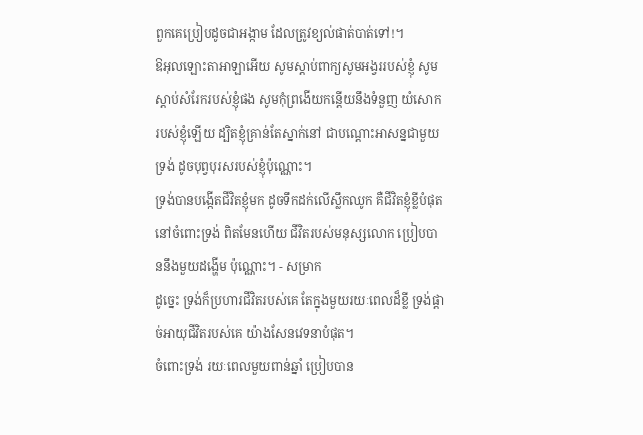ពួកគេប្រៀបដូចជាអង្កាម ដែលត្រូវខ្យល់ផាត់បាត់ទៅ!។
ឱអុលឡោះតាអាឡាអើយ សូមស្តាប់ពាក្យសូមអង្វររបស់ខ្ញុំ សូមស្តាប់សំរែករបស់ខ្ញុំផង សូមកុំព្រងើយកន្តើយនឹងទំនួញ យំសោករបស់ខ្ញុំឡើយ ដ្បិតខ្ញុំគ្រាន់តែស្នាក់នៅ ជាបណ្តោះអាសន្នជាមួយទ្រង់ ដូចបុព្វបុរសរបស់ខ្ញុំប៉ុណ្ណោះ។
ទ្រង់បានបង្កើតជីវិតខ្ញុំមក ដូចទឹកដក់លើស្លឹកឈូក គឺជីវិតខ្ញុំខ្លីបំផុតនៅចំពោះទ្រង់ ពិតមែនហើយ ជីវិតរបស់មនុស្សលោក ប្រៀបបាននឹងមួយដង្ហើម ប៉ុណ្ណោះ។ - សម្រាក
ដូច្នេះ ទ្រង់ក៏ប្រហារជីវិតរបស់គេ តែក្នុងមួយរយៈពេលដ៏ខ្លី ទ្រង់ផ្ដាច់អាយុជីវិតរបស់គេ យ៉ាងសែនវេទនាបំផុត។
ចំពោះទ្រង់ រយៈពេលមួយពាន់ឆ្នាំ ប្រៀបបាន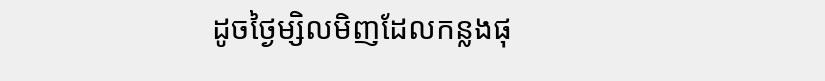ដូចថ្ងៃម្សិលមិញដែលកន្លងផុ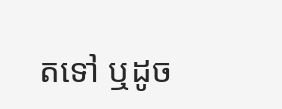តទៅ ឬដូច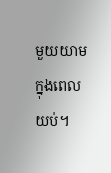មួយយាមក្នុងពេលយប់។